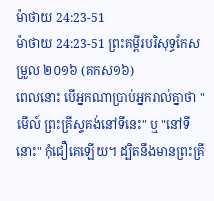ម៉ាថាយ 24:23-51
ម៉ាថាយ 24:23-51 ព្រះគម្ពីរបរិសុទ្ធកែសម្រួល ២០១៦ (គកស១៦)
ពេលនោះ បើអ្នកណាប្រាប់អ្នករាល់គ្នាថា "មើល៍ ព្រះគ្រីស្ទគង់នៅទីនេះ" ឬ "នៅទីនោះ" កុំជឿគេឡើយ។ ដ្បិតនឹងមានព្រះគ្រី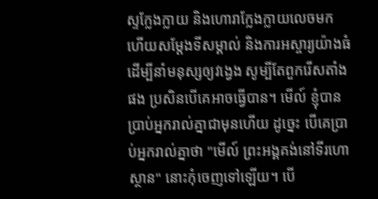ស្ទក្លែងក្លាយ និងហោរាក្លែងក្លាយលេចមក ហើយសម្តែងទីសម្គាល់ និងការអស្ចារ្យយ៉ាងធំ ដើម្បីនាំមនុស្សឲ្យវង្វេង សូម្បីតែពួករើសតាំងផង ប្រសិនបើគេអាចធ្វើបាន។ មើល៍ ខ្ញុំបានប្រាប់អ្នករាល់គ្នាជាមុនហើយ ដូច្នេះ បើគេប្រាប់អ្នករាល់គ្នាថា "មើល៍ ព្រះអង្គគង់នៅទីរហោស្ថាន" នោះកុំចេញទៅឡើយ។ បើ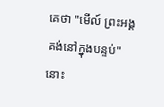គេថា "មើល៍ ព្រះអង្គគង់នៅក្នុងបន្ទប់" នោះ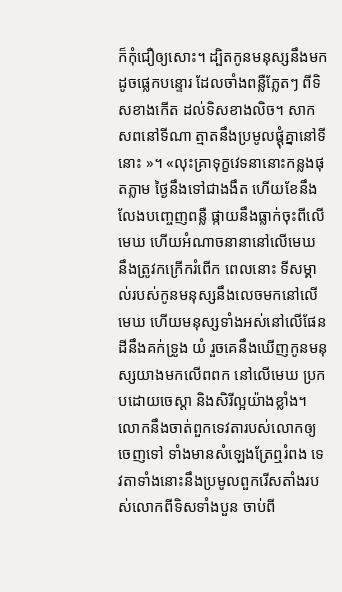ក៏កុំជឿឲ្យសោះ។ ដ្បិតកូនមនុស្សនឹងមក ដូចផ្លេកបន្ទោរ ដែលចាំងពន្លឺភ្លែតៗ ពីទិសខាងកើត ដល់ទិសខាងលិច។ សាកសពនៅទីណា ត្មាតនឹងប្រមូលផ្ដុំគ្នានៅទីនោះ »។ «លុះគ្រាទុក្ខវេទនានោះកន្លងផុតភ្លាម ថ្ងៃនឹងទៅជាងងឹត ហើយខែនឹងលែងបញ្ចេញពន្លឺ ផ្កាយនឹងធ្លាក់ចុះពីលើមេឃ ហើយអំណាចនានានៅលើមេឃ នឹងត្រូវកក្រើករំពើក ពេលនោះ ទីសម្គាល់របស់កូនមនុស្សនឹងលេចមកនៅលើមេឃ ហើយមនុស្សទាំងអស់នៅលើផែនដីនឹងគក់ទ្រូង យំ រួចគេនឹងឃើញកូនមនុស្សយាងមកលើពពក នៅលើមេឃ ប្រកបដោយចេស្តា និងសិរីល្អយ៉ាងខ្លាំង។ លោកនឹងចាត់ពួកទេវតារបស់លោកឲ្យចេញទៅ ទាំងមានសំឡេងត្រែឮរំពង ទេវតាទាំងនោះនឹងប្រមូលពួករើសតាំងរបស់លោកពីទិសទាំងបួន ចាប់ពី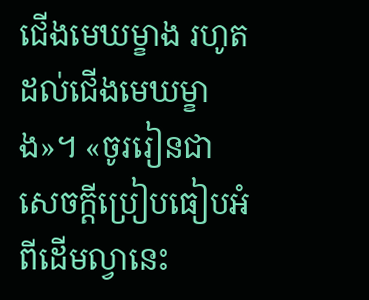ជើងមេឃម្ខាង រហូតដល់ជើងមេឃម្ខាង»។ «ចូររៀនជាសេចក្ដីប្រៀបធៀបអំពីដើមល្វានេះ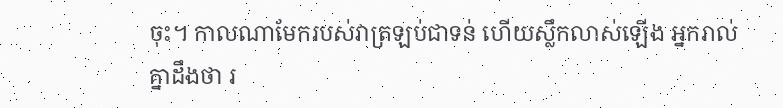ចុះ។ កាលណាមែករបស់វាត្រឡប់ជាទន់ ហើយស្លឹកលាស់ឡើង អ្នករាល់គ្នាដឹងថា រ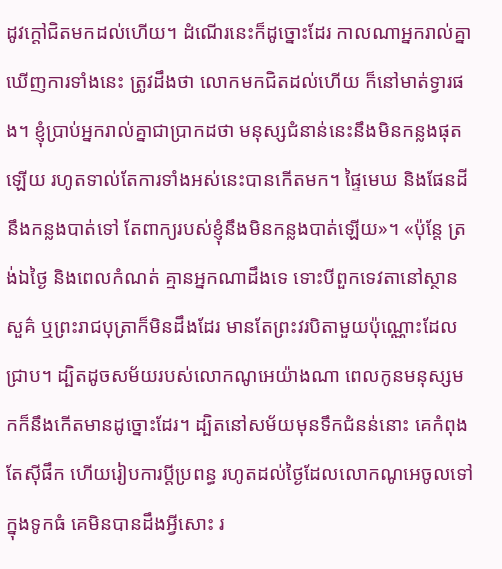ដូវក្តៅជិតមកដល់ហើយ។ ដំណើរនេះក៏ដូច្នោះដែរ កាលណាអ្នករាល់គ្នាឃើញការទាំងនេះ ត្រូវដឹងថា លោកមកជិតដល់ហើយ ក៏នៅមាត់ទ្វារផង។ ខ្ញុំប្រាប់អ្នករាល់គ្នាជាប្រាកដថា មនុស្សជំនាន់នេះនឹងមិនកន្លងផុតឡើយ រហូតទាល់តែការទាំងអស់នេះបានកើតមក។ ផ្ទៃមេឃ និងផែនដី នឹងកន្លងបាត់ទៅ តែពាក្យរបស់ខ្ញុំនឹងមិនកន្លងបាត់ឡើយ»។ «ប៉ុន្តែ ត្រង់ឯថ្ងៃ និងពេលកំណត់ គ្មានអ្នកណាដឹងទេ ទោះបីពួកទេវតានៅស្ថានសួគ៌ ឬព្រះរាជបុត្រាក៏មិនដឹងដែរ មានតែព្រះវរបិតាមួយប៉ុណ្ណោះដែលជ្រាប។ ដ្បិតដូចសម័យរបស់លោកណូអេយ៉ាងណា ពេលកូនមនុស្សមកក៏នឹងកើតមានដូច្នោះដែរ។ ដ្បិតនៅសម័យមុនទឹកជំនន់នោះ គេកំពុងតែស៊ីផឹក ហើយរៀបការប្តីប្រពន្ធ រហូតដល់ថ្ងៃដែលលោកណូអេចូលទៅក្នុងទូកធំ គេមិនបានដឹងអ្វីសោះ រ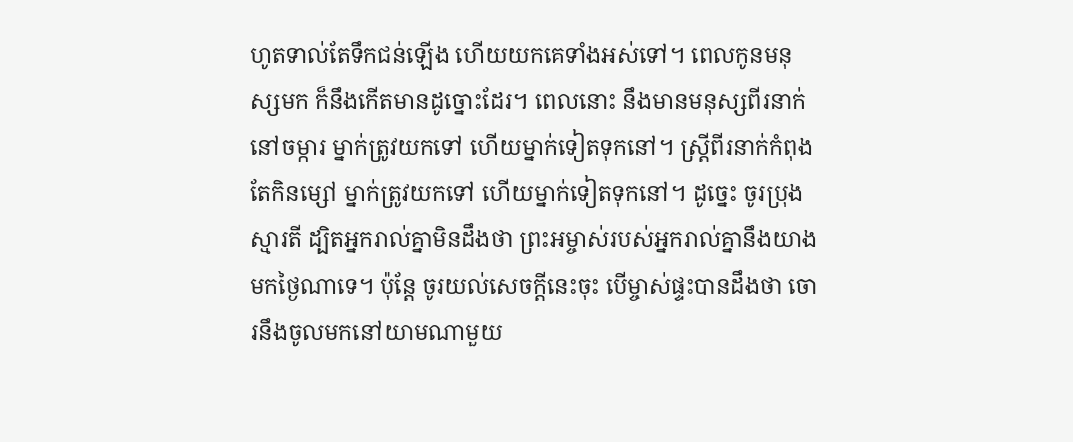ហូតទាល់តែទឹកជន់ឡើង ហើយយកគេទាំងអស់ទៅ។ ពេលកូនមនុស្សមក ក៏នឹងកើតមានដូច្នោះដែរ។ ពេលនោះ នឹងមានមនុស្សពីរនាក់នៅចម្ការ ម្នាក់ត្រូវយកទៅ ហើយម្នាក់ទៀតទុកនៅ។ ស្ត្រីពីរនាក់កំពុងតែកិនម្សៅ ម្នាក់ត្រូវយកទៅ ហើយម្នាក់ទៀតទុកនៅ។ ដូច្នេះ ចូរប្រុងស្មារតី ដ្បិតអ្នករាល់គ្នាមិនដឹងថា ព្រះអម្ចាស់របស់អ្នករាល់គ្នានឹងយាងមកថ្ងៃណាទេ។ ប៉ុន្តែ ចូរយល់សេចក្តីនេះចុះ បើម្ចាស់ផ្ទះបានដឹងថា ចោរនឹងចូលមកនៅយាមណាមួយ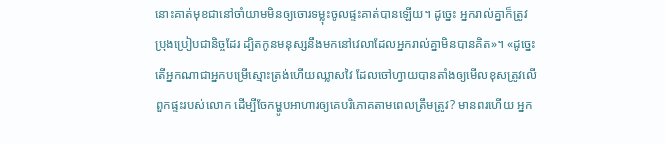នោះគាត់មុខជានៅចាំយាមមិនឲ្យចោរទម្លុះចូលផ្ទះគាត់បានឡើយ។ ដូច្នេះ អ្នករាល់គ្នាក៏ត្រូវប្រុងប្រៀបជានិច្ចដែរ ដ្បិតកូនមនុស្សនឹងមកនៅវេលាដែលអ្នករាល់គ្នាមិនបានគិត»។ «ដូច្នេះ តើអ្នកណាជាអ្នកបម្រើស្មោះត្រង់ហើយឈ្លាសវៃ ដែលចៅហ្វាយបានតាំងឲ្យមើលខុសត្រូវលើពួកផ្ទះរបស់លោក ដើម្បីចែកម្ហូបអាហារឲ្យគេបរិភោគតាមពេលត្រឹមត្រូវ? មានពរហើយ អ្នក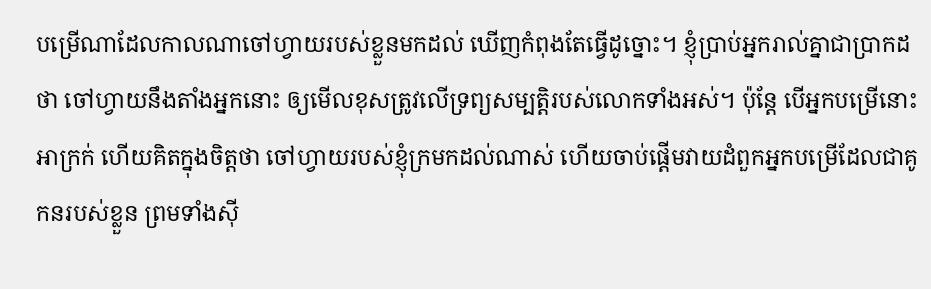បម្រើណាដែលកាលណាចៅហ្វាយរបស់ខ្លួនមកដល់ ឃើញកំពុងតែធ្វើដូច្នោះ។ ខ្ញុំប្រាប់អ្នករាល់គ្នាជាប្រាកដថា ចៅហ្វាយនឹងតាំងអ្នកនោះ ឲ្យមើលខុសត្រូវលើទ្រព្យសម្បត្តិរបស់លោកទាំងអស់។ ប៉ុន្តែ បើអ្នកបម្រើនោះអាក្រក់ ហើយគិតក្នុងចិត្តថា ចៅហ្វាយរបស់ខ្ញុំក្រមកដល់ណាស់ ហើយចាប់ផ្ដើមវាយដំពួកអ្នកបម្រើដែលជាគូកនរបស់ខ្លួន ព្រមទាំងស៊ី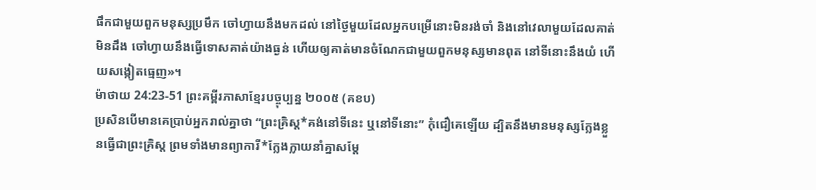ផឹកជាមួយពួកមនុស្សប្រមឹក ចៅហ្វាយនឹងមកដល់ នៅថ្ងៃមួយដែលអ្នកបម្រើនោះមិនរង់ចាំ និងនៅវេលាមួយដែលគាត់មិនដឹង ចៅហ្វាយនឹងធ្វើទោសគាត់យ៉ាងធ្ងន់ ហើយឲ្យគាត់មានចំណែកជាមួយពួកមនុស្សមានពុត នៅទីនោះនឹងយំ ហើយសង្កៀតធ្មេញ»។
ម៉ាថាយ 24:23-51 ព្រះគម្ពីរភាសាខ្មែរបច្ចុប្បន្ន ២០០៥ (គខប)
ប្រសិនបើមានគេប្រាប់អ្នករាល់គ្នាថា “ព្រះគ្រិស្ត*គង់នៅទីនេះ ឬនៅទីនោះ” កុំជឿគេឡើយ ដ្បិតនឹងមានមនុស្សក្លែងខ្លួនធ្វើជាព្រះគ្រិស្ត ព្រមទាំងមានព្យាការី*ក្លែងក្លាយនាំគ្នាសម្តែ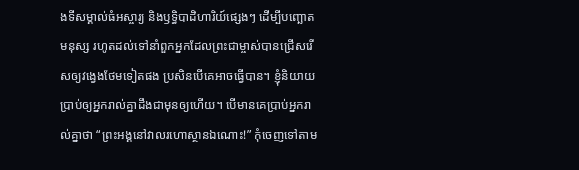ងទីសម្គាល់ធំអស្ចារ្យ និងឫទ្ធិបាដិហារិយ៍ផ្សេងៗ ដើម្បីបញ្ឆោតមនុស្ស រហូតដល់ទៅនាំពួកអ្នកដែលព្រះជាម្ចាស់បានជ្រើសរើសឲ្យវង្វេងថែមទៀតផង ប្រសិនបើគេអាចធ្វើបាន។ ខ្ញុំនិយាយប្រាប់ឲ្យអ្នករាល់គ្នាដឹងជាមុនឲ្យហើយ។ បើមានគេប្រាប់អ្នករាល់គ្នាថា “ព្រះអង្គនៅវាលរហោស្ថានឯណោះ!” កុំចេញទៅតាម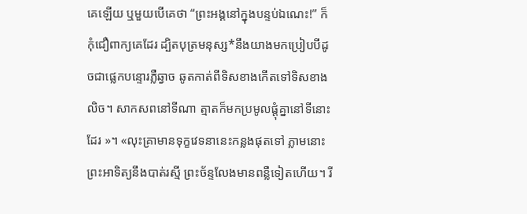គេឡើយ ឬមួយបើគេថា “ព្រះអង្គនៅក្នុងបន្ទប់ឯណេះ!” ក៏កុំជឿពាក្យគេដែរ ដ្បិតបុត្រមនុស្ស*នឹងយាងមកប្រៀបបីដូចជាផ្លេកបន្ទោរភ្លឺឆ្វាច ឆូតកាត់ពីទិសខាងកើតទៅទិសខាងលិច។ សាកសពនៅទីណា ត្មាតក៏មកប្រមូលផ្ដុំគ្នានៅទីនោះដែរ »។ «លុះគ្រាមានទុក្ខវេទនានេះកន្លងផុតទៅ ភ្លាមនោះ ព្រះអាទិត្យនឹងបាត់រស្មី ព្រះច័ន្ទលែងមានពន្លឺទៀតហើយ។ រី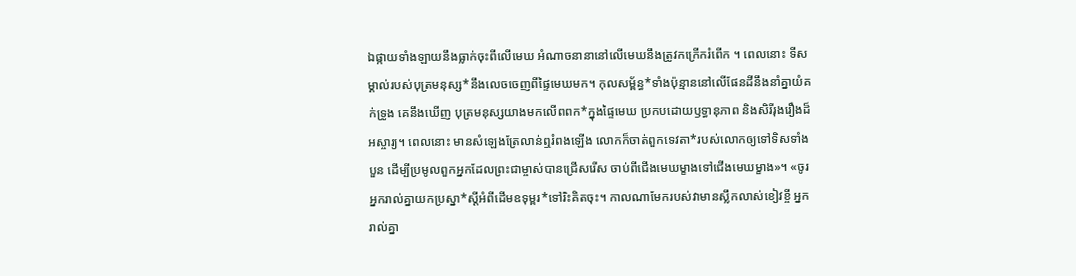ឯផ្កាយទាំងឡាយនឹងធ្លាក់ចុះពីលើមេឃ អំណាចនានានៅលើមេឃនឹងត្រូវកក្រើករំពើក ។ ពេលនោះ ទីសម្គាល់របស់បុត្រមនុស្ស*នឹងលេចចេញពីផ្ទៃមេឃមក។ កុលសម្ព័ន្ធ*ទាំងប៉ុន្មាននៅលើផែនដីនឹងនាំគ្នាយំគក់ទ្រូង គេនឹងឃើញ បុត្រមនុស្សយាងមកលើពពក*ក្នុងផ្ទៃមេឃ ប្រកបដោយឫទ្ធានុភាព និងសិរីរុងរឿងដ៏អស្ចារ្យ។ ពេលនោះ មានសំឡេងត្រែលាន់ឮរំពងឡើង លោកក៏ចាត់ពួកទេវតា*របស់លោកឲ្យទៅទិសទាំងបួន ដើម្បីប្រមូលពួកអ្នកដែលព្រះជាម្ចាស់បានជ្រើសរើស ចាប់ពីជើងមេឃម្ខាងទៅជើងមេឃម្ខាង»។ «ចូរអ្នករាល់គ្នាយកប្រស្នា*ស្ដីអំពីដើមឧទុម្ពរ*ទៅរិះគិតចុះ។ កាលណាមែករបស់វាមានស្លឹកលាស់ខៀវខ្ចី អ្នករាល់គ្នា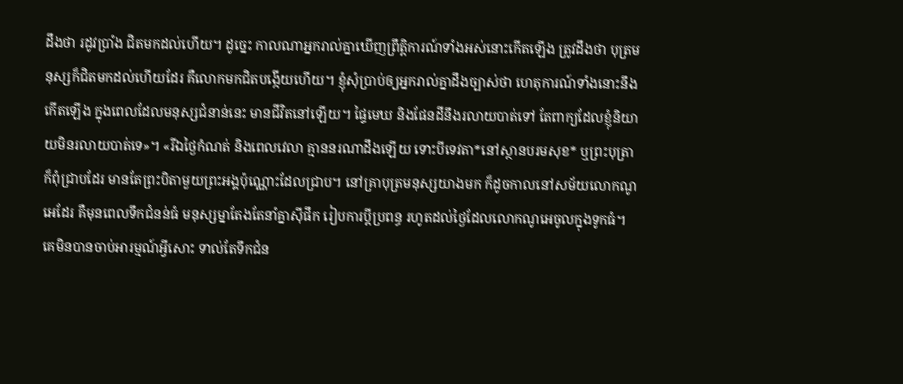ដឹងថា រដូវប្រាំង ជិតមកដល់ហើយ។ ដូច្នេះ កាលណាអ្នករាល់គ្នាឃើញព្រឹត្តិការណ៍ទាំងអស់នោះកើតឡើង ត្រូវដឹងថា បុត្រមនុស្សក៏ជិតមកដល់ហើយដែរ គឺលោកមកជិតបង្កើយហើយ។ ខ្ញុំសុំប្រាប់ឲ្យអ្នករាល់គ្នាដឹងច្បាស់ថា ហេតុការណ៍ទាំងនោះនឹងកើតឡើង ក្នុងពេលដែលមនុស្សជំនាន់នេះ មានជីវិតនៅឡើយ។ ផ្ទៃមេឃ និងផែនដីនឹងរលាយបាត់ទៅ តែពាក្យដែលខ្ញុំនិយាយមិនរលាយបាត់ទេ»។ «រីឯថ្ងៃកំណត់ និងពេលវេលា គ្មាននរណាដឹងឡើយ ទោះបីទេវតា*នៅស្ថានបរមសុខ* ឬព្រះបុត្រាក៏ពុំជ្រាបដែរ មានតែព្រះបិតាមួយព្រះអង្គប៉ុណ្ណោះដែលជ្រាប។ នៅគ្រាបុត្រមនុស្សយាងមក ក៏ដូចកាលនៅសម័យលោកណូអេដែរ គឺមុនពេលទឹកជំនន់ធំ មនុស្សម្នាតែងតែនាំគ្នាស៊ីផឹក រៀបការប្ដីប្រពន្ធ រហូតដល់ថ្ងៃដែលលោកណូអេចូលក្នុងទូកធំ។ គេមិនបានចាប់អារម្មណ៍អ្វីសោះ ទាល់តែទឹកជំន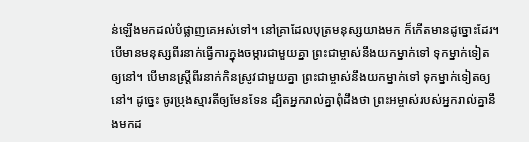ន់ឡើងមកដល់បំផ្លាញគេអស់ទៅ។ នៅគ្រាដែលបុត្រមនុស្សយាងមក ក៏កើតមានដូច្នោះដែរ។ បើមានមនុស្សពីរនាក់ធ្វើការក្នុងចម្ការជាមួយគ្នា ព្រះជាម្ចាស់នឹងយកម្នាក់ទៅ ទុកម្នាក់ទៀតឲ្យនៅ។ បើមានស្ត្រីពីរនាក់កិនស្រូវជាមួយគ្នា ព្រះជាម្ចាស់នឹងយកម្នាក់ទៅ ទុកម្នាក់ទៀតឲ្យនៅ។ ដូច្នេះ ចូរប្រុងស្មារតីឲ្យមែនទែន ដ្បិតអ្នករាល់គ្នាពុំដឹងថា ព្រះអម្ចាស់របស់អ្នករាល់គ្នានឹងមកដ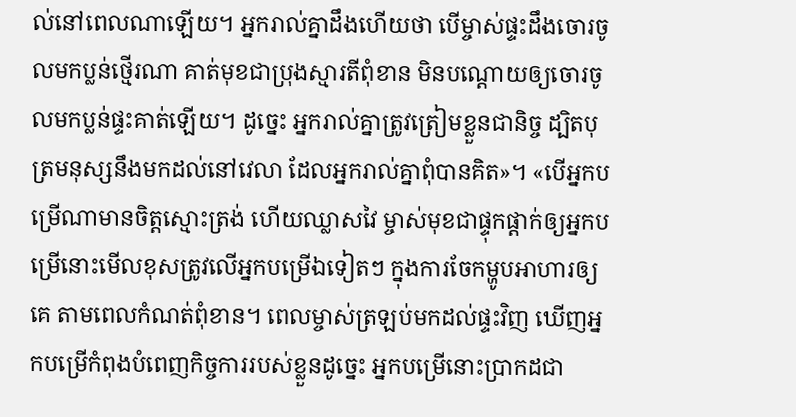ល់នៅពេលណាឡើយ។ អ្នករាល់គ្នាដឹងហើយថា បើម្ចាស់ផ្ទះដឹងចោរចូលមកប្លន់ថ្មើរណា គាត់មុខជាប្រុងស្មារតីពុំខាន មិនបណ្ដោយឲ្យចោរចូលមកប្លន់ផ្ទះគាត់ឡើយ។ ដូច្នេះ អ្នករាល់គ្នាត្រូវត្រៀមខ្លួនជានិច្ច ដ្បិតបុត្រមនុស្សនឹងមកដល់នៅវេលា ដែលអ្នករាល់គ្នាពុំបានគិត»។ «បើអ្នកបម្រើណាមានចិត្តស្មោះត្រង់ ហើយឈ្លាសវៃ ម្ចាស់មុខជាផ្ទុកផ្ដាក់ឲ្យអ្នកបម្រើនោះមើលខុសត្រូវលើអ្នកបម្រើឯទៀតៗ ក្នុងការចែកម្ហូបអាហារឲ្យគេ តាមពេលកំណត់ពុំខាន។ ពេលម្ចាស់ត្រឡប់មកដល់ផ្ទះវិញ ឃើញអ្នកបម្រើកំពុងបំពេញកិច្ចការរបស់ខ្លួនដូច្នេះ អ្នកបម្រើនោះប្រាកដជា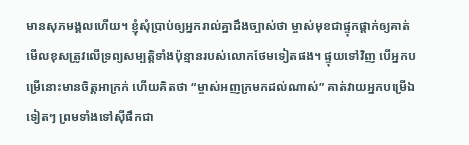មានសុភមង្គលហើយ។ ខ្ញុំសុំប្រាប់ឲ្យអ្នករាល់គ្នាដឹងច្បាស់ថា ម្ចាស់មុខជាផ្ទុកផ្ដាក់ឲ្យគាត់មើលខុសត្រូវលើទ្រព្យសម្បត្តិទាំងប៉ុន្មានរបស់លោកថែមទៀតផង។ ផ្ទុយទៅវិញ បើអ្នកបម្រើនោះមានចិត្តអាក្រក់ ហើយគិតថា “ម្ចាស់អញក្រមកដល់ណាស់” គាត់វាយអ្នកបម្រើឯទៀតៗ ព្រមទាំងទៅស៊ីផឹកជា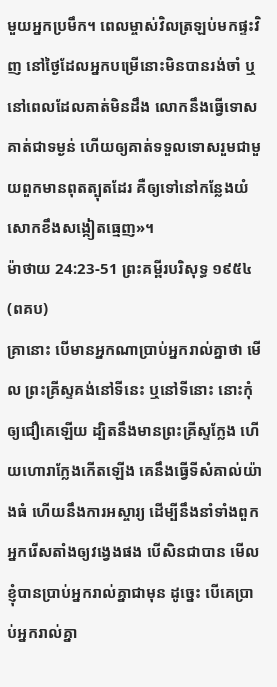មួយអ្នកប្រមឹក។ ពេលម្ចាស់វិលត្រឡប់មកផ្ទះវិញ នៅថ្ងៃដែលអ្នកបម្រើនោះមិនបានរង់ចាំ ឬនៅពេលដែលគាត់មិនដឹង លោកនឹងធ្វើទោសគាត់ជាទម្ងន់ ហើយឲ្យគាត់ទទួលទោសរួមជាមួយពួកមានពុតត្បុតដែរ គឺឲ្យទៅនៅកន្លែងយំសោកខឹងសង្កៀតធ្មេញ»។
ម៉ាថាយ 24:23-51 ព្រះគម្ពីរបរិសុទ្ធ ១៩៥៤ (ពគប)
គ្រានោះ បើមានអ្នកណាប្រាប់អ្នករាល់គ្នាថា មើល ព្រះគ្រីស្ទគង់នៅទីនេះ ឬនៅទីនោះ នោះកុំឲ្យជឿគេឡើយ ដ្បិតនឹងមានព្រះគ្រីស្ទក្លែង ហើយហោរាក្លែងកើតឡើង គេនឹងធ្វើទីសំគាល់យ៉ាងធំ ហើយនឹងការអស្ចារ្យ ដើម្បីនឹងនាំទាំងពួកអ្នករើសតាំងឲ្យវង្វេងផង បើសិនជាបាន មើល ខ្ញុំបានប្រាប់អ្នករាល់គ្នាជាមុន ដូច្នេះ បើគេប្រាប់អ្នករាល់គ្នា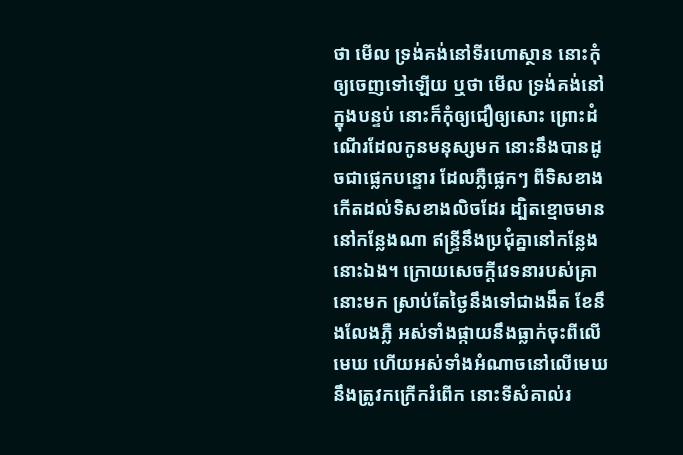ថា មើល ទ្រង់គង់នៅទីរហោស្ថាន នោះកុំឲ្យចេញទៅឡើយ ឬថា មើល ទ្រង់គង់នៅក្នុងបន្ទប់ នោះក៏កុំឲ្យជឿឲ្យសោះ ព្រោះដំណើរដែលកូនមនុស្សមក នោះនឹងបានដូចជាផ្លេកបន្ទោរ ដែលភ្លឺផ្លេកៗ ពីទិសខាងកើតដល់ទិសខាងលិចដែរ ដ្បិតខ្មោចមាននៅកន្លែងណា ឥន្ទ្រីនឹងប្រជុំគ្នានៅកន្លែងនោះឯង។ ក្រោយសេចក្ដីវេទនារបស់គ្រានោះមក ស្រាប់តែថ្ងៃនឹងទៅជាងងឹត ខែនឹងលែងភ្លឺ អស់ទាំងផ្កាយនឹងធ្លាក់ចុះពីលើមេឃ ហើយអស់ទាំងអំណាចនៅលើមេឃនឹងត្រូវកក្រើករំពើក នោះទីសំគាល់រ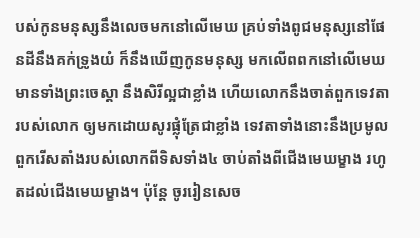បស់កូនមនុស្សនឹងលេចមកនៅលើមេឃ គ្រប់ទាំងពូជមនុស្សនៅផែនដីនឹងគក់ទ្រូងយំ ក៏នឹងឃើញកូនមនុស្ស មកលើពពកនៅលើមេឃ មានទាំងព្រះចេស្តា នឹងសិរីល្អជាខ្លាំង ហើយលោកនឹងចាត់ពួកទេវតារបស់លោក ឲ្យមកដោយសូរផ្លុំត្រែជាខ្លាំង ទេវតាទាំងនោះនឹងប្រមូលពួករើសតាំងរបស់លោកពីទិសទាំង៤ ចាប់តាំងពីជើងមេឃម្ខាង រហូតដល់ជើងមេឃម្ខាង។ ប៉ុន្តែ ចូររៀនសេច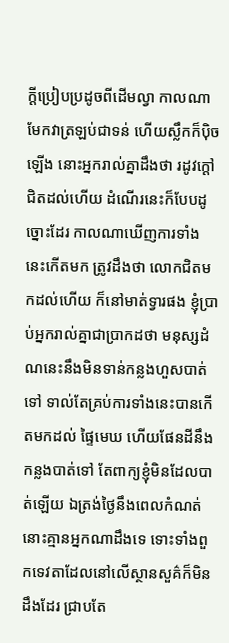ក្ដីប្រៀបប្រដូចពីដើមល្វា កាលណាមែកវាត្រឡប់ជាទន់ ហើយស្លឹកក៏ប៉ិចឡើង នោះអ្នករាល់គ្នាដឹងថា រដូវក្តៅជិតដល់ហើយ ដំណើរនេះក៏បែបដូច្នោះដែរ កាលណាឃើញការទាំងនេះកើតមក ត្រូវដឹងថា លោកជិតមកដល់ហើយ ក៏នៅមាត់ទ្វារផង ខ្ញុំប្រាប់អ្នករាល់គ្នាជាប្រាកដថា មនុស្សដំណនេះនឹងមិនទាន់កន្លងហួសបាត់ទៅ ទាល់តែគ្រប់ការទាំងនេះបានកើតមកដល់ ផ្ទៃមេឃ ហើយផែនដីនឹងកន្លងបាត់ទៅ តែពាក្យខ្ញុំមិនដែលបាត់ឡើយ ឯត្រង់ថ្ងៃនឹងពេលកំណត់ នោះគ្មានអ្នកណាដឹងទេ ទោះទាំងពួកទេវតាដែលនៅលើស្ថានសួគ៌ក៏មិនដឹងដែរ ជ្រាបតែ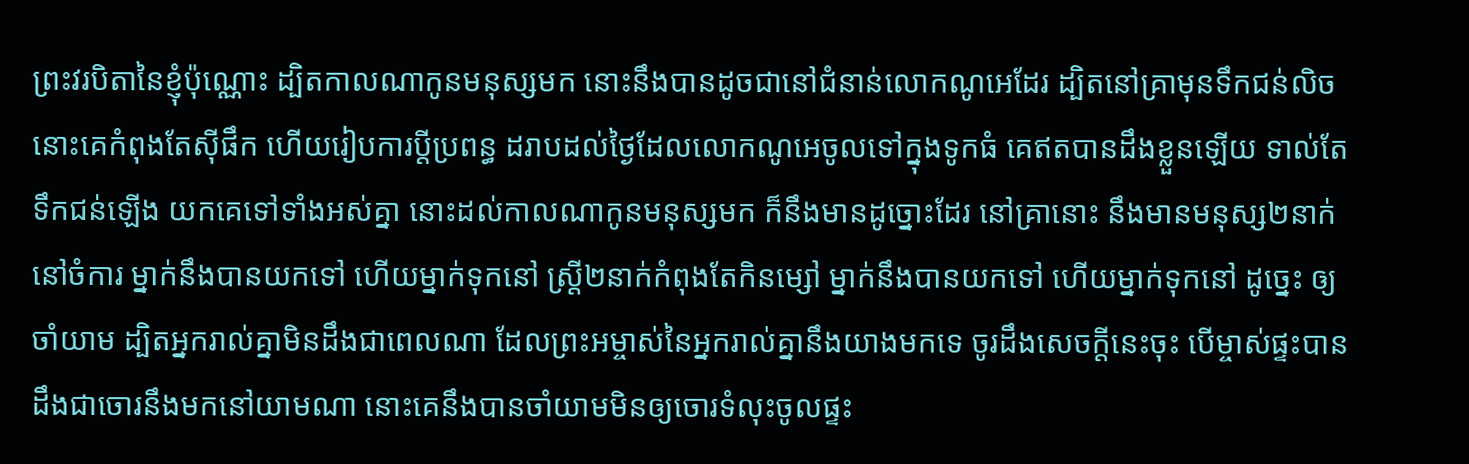ព្រះវរបិតានៃខ្ញុំប៉ុណ្ណោះ ដ្បិតកាលណាកូនមនុស្សមក នោះនឹងបានដូចជានៅជំនាន់លោកណូអេដែរ ដ្បិតនៅគ្រាមុនទឹកជន់លិច នោះគេកំពុងតែស៊ីផឹក ហើយរៀបការប្ដីប្រពន្ធ ដរាបដល់ថ្ងៃដែលលោកណូអេចូលទៅក្នុងទូកធំ គេឥតបានដឹងខ្លួនឡើយ ទាល់តែទឹកជន់ឡើង យកគេទៅទាំងអស់គ្នា នោះដល់កាលណាកូនមនុស្សមក ក៏នឹងមានដូច្នោះដែរ នៅគ្រានោះ នឹងមានមនុស្ស២នាក់នៅចំការ ម្នាក់នឹងបានយកទៅ ហើយម្នាក់ទុកនៅ ស្ត្រី២នាក់កំពុងតែកិនម្សៅ ម្នាក់នឹងបានយកទៅ ហើយម្នាក់ទុកនៅ ដូច្នេះ ឲ្យចាំយាម ដ្បិតអ្នករាល់គ្នាមិនដឹងជាពេលណា ដែលព្រះអម្ចាស់នៃអ្នករាល់គ្នានឹងយាងមកទេ ចូរដឹងសេចក្ដីនេះចុះ បើម្ចាស់ផ្ទះបានដឹងជាចោរនឹងមកនៅយាមណា នោះគេនឹងបានចាំយាមមិនឲ្យចោរទំលុះចូលផ្ទះ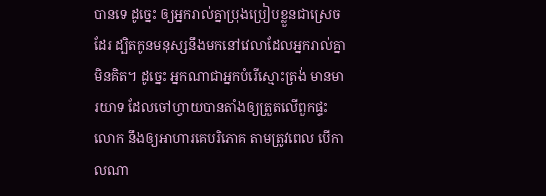បានទេ ដូច្នេះ ឲ្យអ្នករាល់គ្នាប្រុងប្រៀបខ្លួនជាស្រេចដែរ ដ្បិតកូនមនុស្សនឹងមកនៅវេលាដែលអ្នករាល់គ្នាមិនគិត។ ដូច្នេះ អ្នកណាជាអ្នកបំរើស្មោះត្រង់ មានមារយាទ ដែលចៅហ្វាយបានតាំងឲ្យត្រួតលើពួកផ្ទះលោក នឹងឲ្យអាហារគេបរិភោគ តាមត្រូវពេល បើកាលណា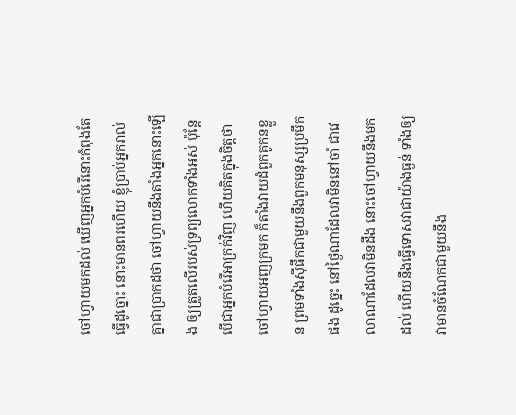ចៅហ្វាយមកដល់ ឃើញអ្នកបំរើនោះកំពុងតែធ្វើដូច្នោះ នោះមានពរហើយ ខ្ញុំប្រាប់អ្នករាល់គ្នាជាប្រាកដថា ចៅហ្វាយនឹងតាំងអ្នកនោះឡើង ឲ្យត្រួតលើរបស់ទ្រព្យលោកទាំងអស់ ប៉ុន្តែ បើជាអ្នកបំរើអាក្រក់វិញ ហើយគិតក្នុងចិត្តថា ចៅហ្វាយអញក្រមក ក៏តាំងវាយដំពួកគូកនខ្លួន ព្រមទាំងស៊ីផឹកជាមួយនឹងពួកមនុស្សប្រមឹកផង ដូច្នេះ នៅថ្ងៃណាដែលវាមិននៅចាំ ជាវេលាណាដែលវាមិនដឹង នោះចៅហ្វាយនឹងមកដល់ ហើយនឹងធ្វើទោសវាជាយ៉ាងធ្ងន់ ទាំងឲ្យវាមានចំណែកជាមួយនឹង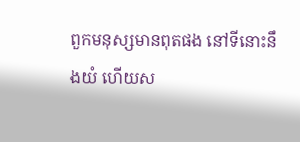ពួកមនុស្សមានពុតផង នៅទីនោះនឹងយំ ហើយស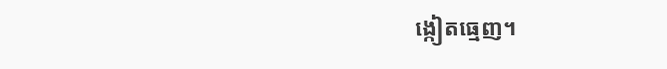ង្កៀតធ្មេញ។